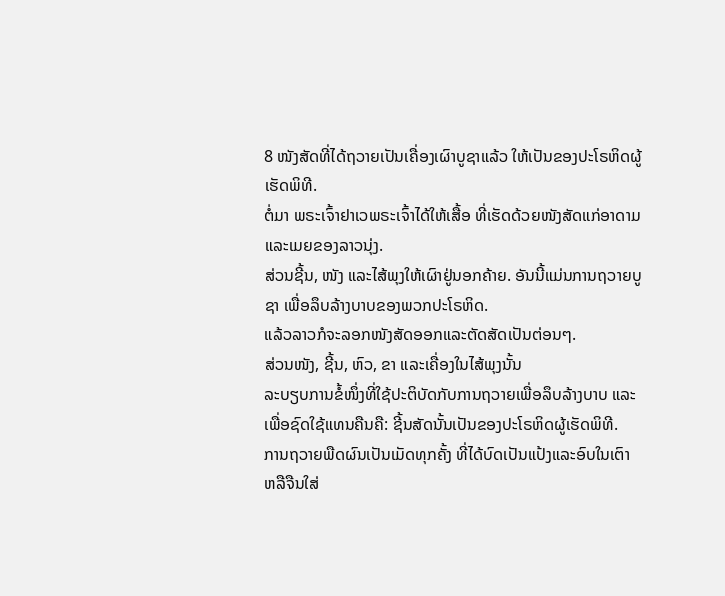8 ໜັງສັດທີ່ໄດ້ຖວາຍເປັນເຄື່ອງເຜົາບູຊາແລ້ວ ໃຫ້ເປັນຂອງປະໂຣຫິດຜູ້ເຮັດພິທີ.
ຕໍ່ມາ ພຣະເຈົ້າຢາເວພຣະເຈົ້າໄດ້ໃຫ້ເສື້ອ ທີ່ເຮັດດ້ວຍໜັງສັດແກ່ອາດາມ ແລະເມຍຂອງລາວນຸ່ງ.
ສ່ວນຊີ້ນ, ໜັງ ແລະໄສ້ພຸງໃຫ້ເຜົາຢູ່ນອກຄ້າຍ. ອັນນີ້ແມ່ນການຖວາຍບູຊາ ເພື່ອລຶບລ້າງບາບຂອງພວກປະໂຣຫິດ.
ແລ້ວລາວກໍຈະລອກໜັງສັດອອກແລະຕັດສັດເປັນຕ່ອນໆ.
ສ່ວນໜັງ, ຊີ້ນ, ຫົວ, ຂາ ແລະເຄື່ອງໃນໄສ້ພຸງນັ້ນ
ລະບຽບການຂໍ້ໜຶ່ງທີ່ໃຊ້ປະຕິບັດກັບການຖວາຍເພື່ອລຶບລ້າງບາບ ແລະເພື່ອຊົດໃຊ້ແທນຄືນຄື: ຊີ້ນສັດນັ້ນເປັນຂອງປະໂຣຫິດຜູ້ເຮັດພິທີ.
ການຖວາຍພືດຜົນເປັນເມັດທຸກຄັ້ງ ທີ່ໄດ້ບົດເປັນແປ້ງແລະອົບໃນເຕົາ ຫລືຈືນໃສ່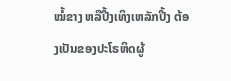ໝໍ້ຂາງ ຫລືປີ້ງເທິງເຫລັກປີ້ງ ຕ້ອງເປັນຂອງປະໂຣຫິດຜູ້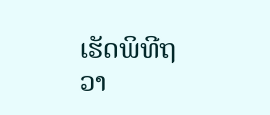ເຮັດພິທີຖວາ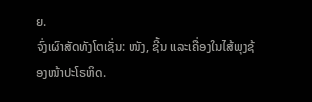ຍ.
ຈົ່ງເຜົາສັດທັງໂຕເຊັ່ນ: ໜັງ, ຊີ້ນ ແລະເຄື່ອງໃນໄສ້ພຸງຊ້ອງໜ້າປະໂຣຫິດ.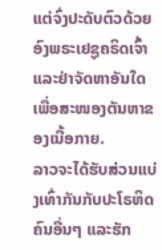ແຕ່ຈົ່ງປະດັບຕົວດ້ວຍອົງພຣະເຢຊູຄຣິດເຈົ້າ ແລະຢ່າຈັດຫາອັນໃດເພື່ອສະໜອງຕັນຫາຂອງເນື້ອກາຍ.
ລາວຈະໄດ້ຮັບສ່ວນແບ່ງເທົ່າກັນກັບປະໂຣຫິດຄົນອື່ນໆ ແລະຮັກ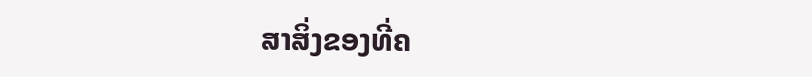ສາສິ່ງຂອງທີ່ຄ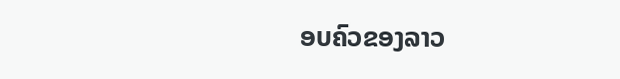ອບຄົວຂອງລາວ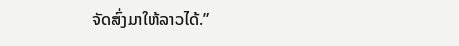ຈັດສົ່ງມາໃຫ້ລາວໄດ້.”